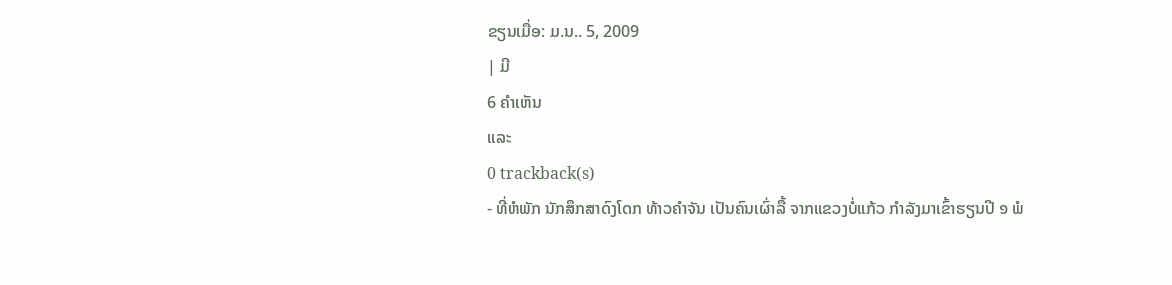ຂຽນເມື່ອ: ມ.ນ.. 5, 2009
| ມີ
6 ຄຳເຫັນ
ແລະ
0 trackback(s)
- ທີ່ຫໍພັກ ນັກສຶກສາດົງໂດກ ທ້າວຄຳຈັນ ເປັນຄົນເຜົ່າລື້ ຈາກແຂວງບໍ່ແກ້ວ ກຳລັງມາເຂົ້າຮຽນປີ ໑ ພໍ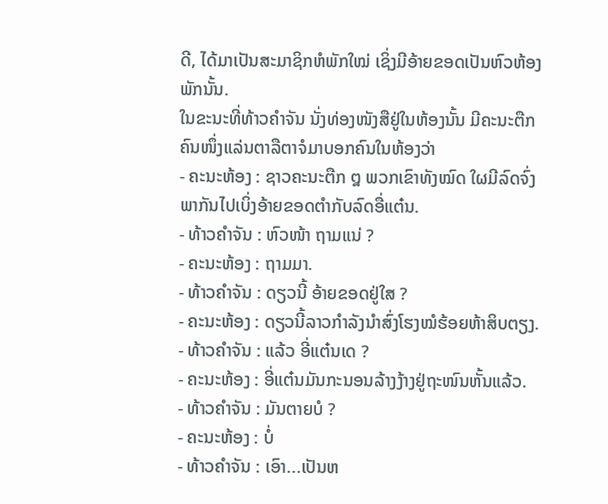ດີ, ໄດ້ມາເປັນສະມາຊິກຫໍພັກໃໝ່ ເຊິ່ງມີອ້າຍຂອດເປັນຫົວຫ້ອງພັກນັ້ນ.
ໃນຂະນະທີ່ທ້າວຄຳຈັນ ນັ່ງທ່ອງໜັງສືຢູ່ໃນຫ້ອງນັ້ນ ມີຄະນະຕືກຄົນໜຶ່ງແລ່ນຕາລືຕາຈໍມາບອກຄົນໃນຫ້ອງວ່າ
- ຄະນະຫ້ອງ : ຊາວຄະນະຕືກ ໘ ພວກເຂົາທັງໝົດ ໃຜມີລົດຈົ່ງພາກັນໄປເບິ່ງອ້າຍຂອດຕຳກັບລົດອື່ແຕ໋ນ.
- ທ້າວຄຳຈັນ : ຫົວໜ້າ ຖາມແນ່ ?
- ຄະນະຫ້ອງ : ຖາມມາ.
- ທ້າວຄຳຈັນ : ດຽວນີ້ ອ້າຍຂອດຢູ່ໃສ ?
- ຄະນະຫ້ອງ : ດຽວນີ້ລາວກຳລັງນຳສົ່ງໂຮງໝໍຮ້ອຍຫ້າສິບຕຽງ.
- ທ້າວຄຳຈັນ : ແລ້ວ ອີ່ແຕ໋ນເດ ?
- ຄະນະຫ້ອງ : ອີ່ແຕ໋ນມັນກະນອນລ້າງງ້າງຢູ່ຖະໜົນຫັ້ນແລ້ວ.
- ທ້າວຄຳຈັນ : ມັນຕາຍບໍ ?
- ຄະນະຫ້ອງ : ບໍ່
- ທ້າວຄຳຈັນ : ເອົາ...ເປັນຫ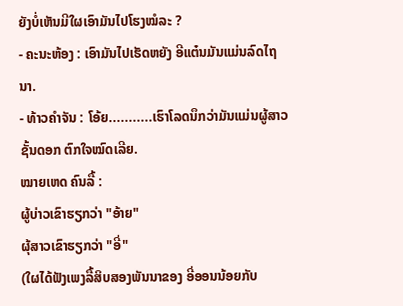ຍັງບໍ່ເຫັນມີໃຜເອົາມັນໄປໂຮງໝໍລະ ?
- ຄະນະຫ້ອງ : ເອົາມັນໄປເຮັດຫຍັງ ອີແຕ໋ນມັນແມ່ນລົດໄຖນາ.
- ທ້າວຄຳຈັນ : ໂອ້ຍ...........ເຮົາໂລດນຶກວ່າມັນແມ່ນຜູ້ສາວຊັ້ນດອກ ຕົກໃຈໝົດເລີຍ.
ໝາຍເຫດ ຄົນລື້ :
ຜູ້ບ່າວເຂົາຮຽກວ່າ "ອ້າຍ"
ຜຸ້ສາວເຂົາຮຽກວ່າ "ອີ່"
(ໃຜໄດ້ຟັງເພງລື້ສິບສອງພັນນາຂອງ ອີ່ອອນນ້ອຍກັບ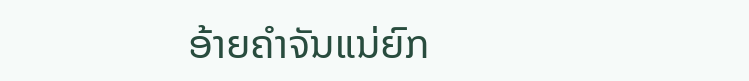ອ້າຍຄຳຈັນແນ່ຍົກ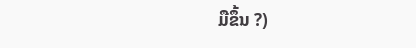ມືຂຶ້ນ ?)